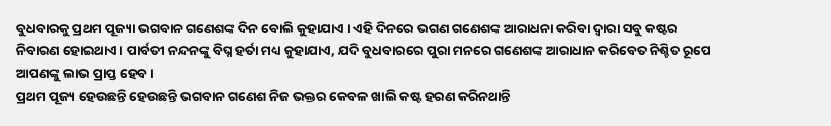ବୁଧବାରକୁ ପ୍ରଥମ ପୂଜ୍ୟା ଭଗବାନ ଗଣେଶଙ୍କ ଦିନ ବୋଲି କୁହାଯାଏ । ଏହି ଦିନରେ ଭଗଣ ଗଣେଶଙ୍କ ଆରାଧନା କରିବା ଦ୍ଵାରା ସବୁ କଷ୍ଟର ନିବାରଣ ହୋଇଥାଏ । ପାର୍ବତୀ ନନ୍ଦନଙ୍କୁ ବିଘ୍ନ ହର୍ତା ମଧ୍ୟ କୁହାଯାଏ, ଯଦି ବୁଧବାରରେ ପୁରା ମନରେ ଗଣେଶଙ୍କ ଆରାଧାନ କରିବେତ ନିଶ୍ଚିତ ରୂପେ ଆପଣଙ୍କୁ ଲାଭ ପ୍ରାପ୍ତ ହେବ ।
ପ୍ରଥମ ପୂଜ୍ୟ ହେଉଛନ୍ତି ହେଉଛନ୍ତି ଭଗବାନ ଗଣେଶ ନିଜ ଭକ୍ତର କେବଳ ଖାଲି କଷ୍ଟ ହରଣ କରିନଥାନ୍ତି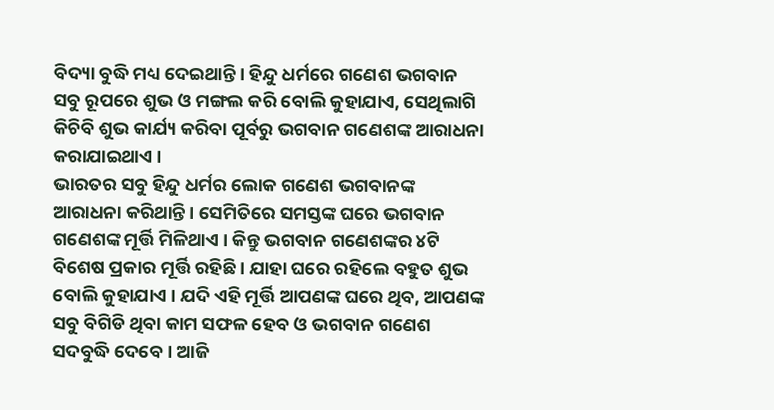ବିଦ୍ୟା ବୁଦ୍ଧି ମଧ୍ୟ ଦେଇଥାନ୍ତି । ହିନ୍ଦୁ ଧର୍ମରେ ଗଣେଶ ଭଗବାନ ସବୁ ରୂପରେ ଶୁଭ ଓ ମଙ୍ଗଲ କରି ବୋଲି କୁହାଯାଏ, ସେଥିଲାଗି କିଚିବି ଶୁଭ କାର୍ଯ୍ୟ କରିବା ପୂର୍ବରୁ ଭଗବାନ ଗଣେଶଙ୍କ ଆରାଧନା କରାଯାଇଥାଏ ।
ଭାରତର ସବୁ ହିନ୍ଦୁ ଧର୍ମର ଲୋକ ଗଣେଶ ଭଗବାନଙ୍କ ଆରାଧନା କରିଥାନ୍ତି । ସେମିତିରେ ସମସ୍ତଙ୍କ ଘରେ ଭଗବାନ ଗଣେଶଙ୍କ ମୂର୍ତ୍ତି ମିଳିଥାଏ । କିନ୍ତୁ ଭଗବାନ ଗଣେଶଙ୍କର ୪ଟି ବିଶେଷ ପ୍ରକାର ମୂର୍ତ୍ତି ରହିଛି । ଯାହା ଘରେ ରହିଲେ ବହୁତ ଶୁଭ ବୋଲି କୁହାଯାଏ । ଯଦି ଏହି ମୂର୍ତ୍ତି ଆପଣଙ୍କ ଘରେ ଥିବ, ଆପଣଙ୍କ ସବୁ ବିଗିଡି ଥିବା କାମ ସଫଳ ହେବ ଓ ଭଗବାନ ଗଣେଶ ସଦବୁଦ୍ଧି ଦେବେ । ଆଜି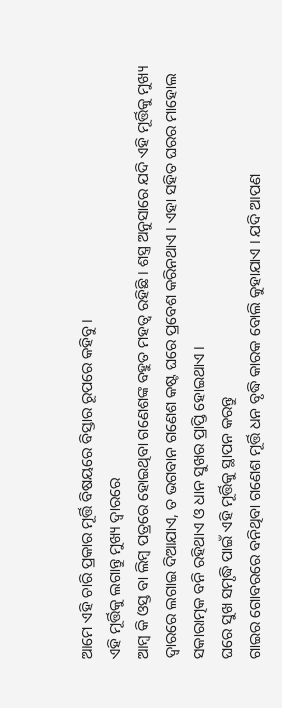ଆମେ ଏହି ଚାରି ପ୍ରକାର ମୂର୍ତ୍ତି ବିଷୟରେ ବିସ୍ତାର ରୂପରେ କହିବୁ ।
ଏହି ମୂର୍ତ୍ତିକୁ ଲଗାନ୍ତୁ ମୁଖ୍ୟ ଦ୍ଵାରରେ
ଆମ୍ବ କି ଓସ୍ତ ବା ଲିମ୍ବ ପତ୍ରରେ ହୋଇଥିବା ଗଣେଶଙ୍କ ବହୁତ ମହତ୍ଵ ରହିଛି । ଶସ୍ତ୍ର ଅନୁସାରେ ଯଦି ଏହି ମୂର୍ତ୍ତିକୁ ମୁଖ୍ୟ ଦ୍ଵାରରେ ଲଗାଇ ଦିଆଯାଏ, ତ ଭଗବାନ ଗଣେଶ କଷ୍ଟ ଘରେ ପ୍ରବେଶ କରିନଥାଏ । ଏହା ସହିତ ଘରର ମାହୋଲ ସକାରାତ୍ମକ ବନି ରହିଥାଏ ଓ ଧାନ ସୁଖର ପ୍ରାପ୍ତି ହୋଇଥାଏ ।
ଘରେ ସୁଖ ସମୃଦ୍ଧି ପାଇଁ ଏହି ମୂର୍ତ୍ତିକୁ ସ୍ଥାପନ କରନ୍ତୁ
ଗାଇର ଗୋବରରେ ବନିଥିବା ଗଣେଶ ମୂର୍ତ୍ତି ଧନ ବୃଦ୍ଧି କାରକ ବୋଲି କୁହାଯାଏ । ଯଦି ଆପଣ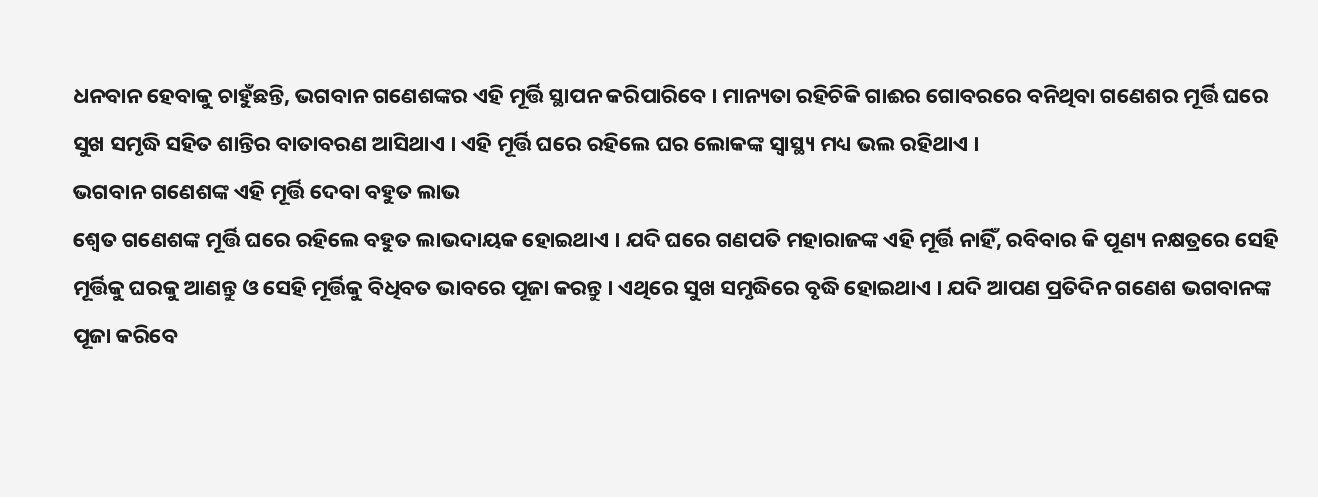ଧନବାନ ହେବାକୁ ଚାହୁଁଛନ୍ତି, ଭଗବାନ ଗଣେଶଙ୍କର ଏହି ମୂର୍ତ୍ତି ସ୍ଥାପନ କରିପାରିବେ । ମାନ୍ୟତା ରହିଚିକି ଗାଈର ଗୋବରରେ ବନିଥିବା ଗଣେଶର ମୂର୍ତ୍ତି ଘରେ ସୁଖ ସମୃଦ୍ଧି ସହିତ ଶାନ୍ତିର ବାତାବରଣ ଆସିଥାଏ । ଏହି ମୂର୍ତ୍ତି ଘରେ ରହିଲେ ଘର ଲୋକଙ୍କ ସ୍ୱାସ୍ଥ୍ୟ ମଧ୍ୟ ଭଲ ରହିଥାଏ ।
ଭଗବାନ ଗଣେଶଙ୍କ ଏହି ମୂର୍ତ୍ତି ଦେବା ବହୁତ ଲାଭ
ଶ୍ଵେତ ଗଣେଶଙ୍କ ମୂର୍ତ୍ତି ଘରେ ରହିଲେ ବହୁତ ଲାଭଦାୟକ ହୋଇଥାଏ । ଯଦି ଘରେ ଗଣପତି ମହାରାଜଙ୍କ ଏହି ମୂର୍ତ୍ତି ନାହିଁ, ରବିବାର କି ପୂଣ୍ୟ ନକ୍ଷତ୍ରରେ ସେହି ମୂର୍ତ୍ତିକୁ ଘରକୁ ଆଣନ୍ତୁ ଓ ସେହି ମୂର୍ତ୍ତିକୁ ବିଧିବତ ଭାବରେ ପୂଜା କରନ୍ତୁ । ଏଥିରେ ସୁଖ ସମୃଦ୍ଧିରେ ବୃଦ୍ଧି ହୋଇଥାଏ । ଯଦି ଆପଣ ପ୍ରତିଦିନ ଗଣେଶ ଭଗବାନଙ୍କ ପୂଜା କରିବେ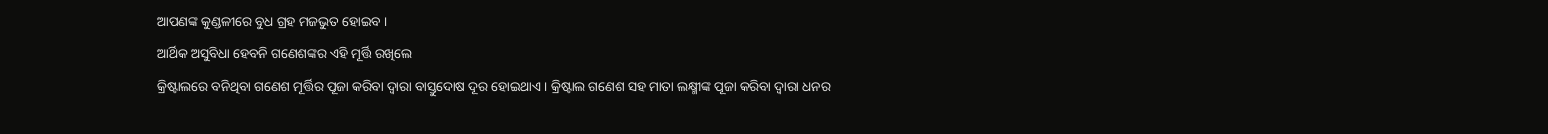ଆପଣଙ୍କ କୁଣ୍ଡଳୀରେ ବୁଧ ଗ୍ରହ ମଜଭୁତ ହୋଇବ ।
ଆର୍ଥିକ ଅସୁବିଧା ହେବନି ଗଣେଶଙ୍କର ଏହି ମୂର୍ତ୍ତି ରଖିଲେ
କ୍ରିଷ୍ଟାଲରେ ବନିଥିବା ଗଣେଶ ମୂର୍ତ୍ତିର ପୂଜା କରିବା ଦ୍ଵାରା ବାସ୍ତୁଦୋଷ ଦୂର ହୋଇଥାଏ । କ୍ରିଷ୍ଟାଲ ଗଣେଶ ସହ ମାତା ଲକ୍ଷ୍ମୀଙ୍କ ପୂଜା କରିବା ଦ୍ଵାରା ଧନର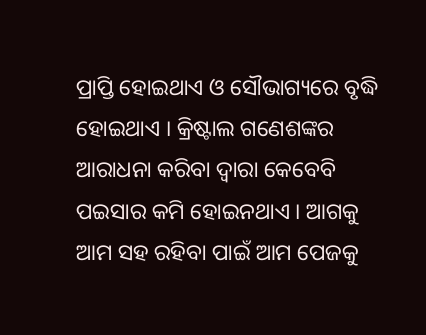ପ୍ରାପ୍ତି ହୋଇଥାଏ ଓ ସୌଭାଗ୍ୟରେ ବୃଦ୍ଧି ହୋଇଥାଏ । କ୍ରିଷ୍ଟାଲ ଗଣେଶଙ୍କର ଆରାଧନା କରିବା ଦ୍ଵାରା କେବେବି ପଇସାର କମି ହୋଇନଥାଏ । ଆଗକୁ ଆମ ସହ ରହିବା ପାଇଁ ଆମ ପେଜକୁ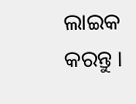ଲାଇକ କରନ୍ତୁ ।